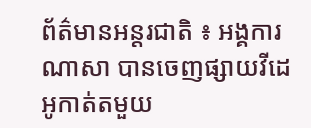ព័ត៌មានអន្តរជាតិ ៖ អង្គការ ណាសា បានចេញផ្សាយវីដេអូកាត់តមួយ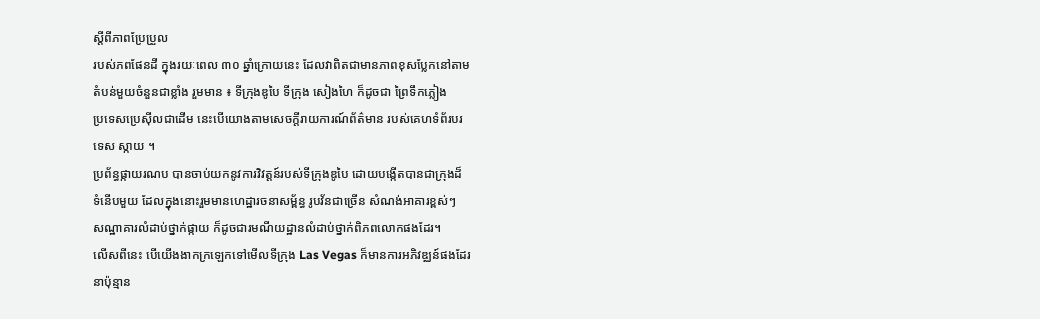ស្តីពីភាពប្រែប្រួល
របស់ភពផែនដី ក្នុងរយៈពេល ៣០ ឆ្នាំក្រោយនេះ ដែលវាពិតជាមានភាពខុសប្លែកនៅតាម
តំបន់មួយចំនួនជាខ្លាំង រួមមាន ៖ ទីក្រុងឌូបៃ ទីក្រុង សៀងហៃ ក៏ដូចជា ព្រៃទឹកភ្លៀង
ប្រទេសប្រេស៊ីលជាដើម នេះបើយោងតាមសេចក្តីរាយការណ៍ព័ត៌មាន របស់គេហទំព័របរ
ទេស ស្កាយ ។
ប្រព័ន្ធផ្កាយរណប បានចាប់យកនូវការវិវត្តន៍របស់ទីក្រុងឌូបៃ ដោយបង្កើតបានជាក្រុងដ៏
ទំនើបមួយ ដែលក្នុងនោះរួមមានហេដ្ឋារចនាសម្ព័ន្ធ រូបវ័នជាច្រើន សំណង់អាគារខ្ពស់ៗ
សណ្ឋាគារលំដាប់ថ្នាក់ផ្កាយ ក៏ដូចជារមណីយដ្ឋានលំដាប់ថ្នាក់ពិភពលោកផងដែរ។
លើសពីនេះ បើយើងងាកក្រឡេកទៅមើលទីក្រុង Las Vegas ក៏មានការអភិវឌ្ឈន៍ផងដែរ
នាប៉ុន្មាន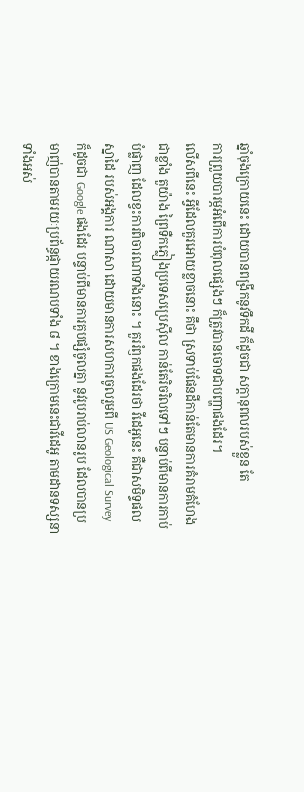ឆ្នាំចុងក្រោយនេះ ដោយបានពង្រីកនូវទឹកដី ក៏ដូចជា សក្តានុពលរបស់ខ្លួន តែ
ការព្រួយបារម្ភអំពើការបំពុលផ្សេងៗ ក៏ត្រូវបានចោទជាបញ្ហាផងដែរ។
លើសពីនេះ អ្វីដែលគួរអោយខ្លាចនោះ គឹថា ស្រទាប់ផែនដីកាន់តែមានការគំរាមគំហែង
ជាខ្លាំង តួយ៉ាង ព្រៃទឺកភ្លៀងប្រទេសប្រេស៊ីល កាន់តែរិចរិលទៅៗ បន្ទាប់ពីមានការកាប់
បំផ្លាញ ដែលខ្វះការពិចារណាទាំងនោះ ។ គួររំឭកផងដែរថា វីដេអូនេះ គឺជាសមិទ្ទផល
ស្នាដៃ របស់អង្គការ ណាសា ដោយមានការសហការចូលរួមពី US Geological Survey
ក៏ដូចជា Google ផងដែរ បន្ទាប់ពីមានការគួបផ្សំចូលគ្នា នូវរូបរាប់លានរូប ដែលបានប្រ
មាញ់បានតាមរយៈប្រព័ន្ធផ្កាយរណបទាំង ៨ ។ ខាងក្រោមនេះជាវីដេអូ តាមដានទស្សនា
ទាំងអស់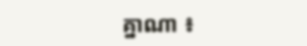គ្នាណា ៖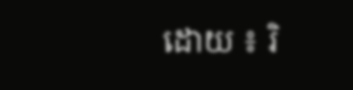ដោយ ៖ រិ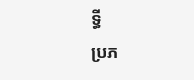ទ្ធី
ប្រភ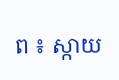ព ៖ ស្កាយ